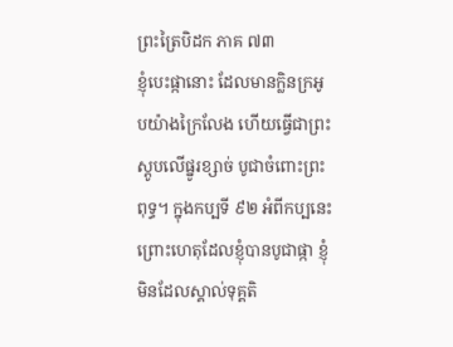ព្រះត្រៃបិដក ភាគ ៧៣
ខ្ញុំបេះផ្កានោះ ដែលមានក្លិនក្រអូបយ៉ាងក្រៃលែង ហើយធ្វើជាព្រះស្តូបលើផ្នូរខ្សាច់ បូជាចំពោះព្រះពុទ្ធ។ ក្នុងកប្បទី ៩២ អំពីកប្បនេះ ព្រោះហេតុដែលខ្ញុំបានបូជាផ្កា ខ្ញុំមិនដែលស្គាល់ទុគ្គតិ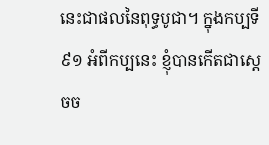នេះជាផលនៃពុទ្ធបូជា។ ក្នុងកប្បទី ៩១ អំពីកប្បនេះ ខ្ញុំបានកើតជាស្តេចច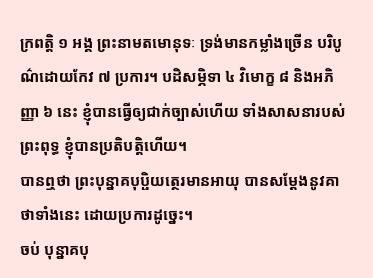ក្រពត្តិ ១ អង្គ ព្រះនាមតមោនុទៈ ទ្រង់មានកម្លាំងច្រើន បរិបូណ៌ដោយកែវ ៧ ប្រការ។ បដិសម្ភិទា ៤ វិមោក្ខ ៨ និងអភិញ្ញា ៦ នេះ ខ្ញុំបានធ្វើឲ្យជាក់ច្បាស់ហើយ ទាំងសាសនារបស់ព្រះពុទ្ធ ខ្ញុំបានប្រតិបត្តិហើយ។
បានឮថា ព្រះបុន្នាគបុប្ផិយត្ថេរមានអាយុ បានសម្តែងនូវគាថាទាំងនេះ ដោយប្រការដូច្នេះ។
ចប់ បុន្នាគបុ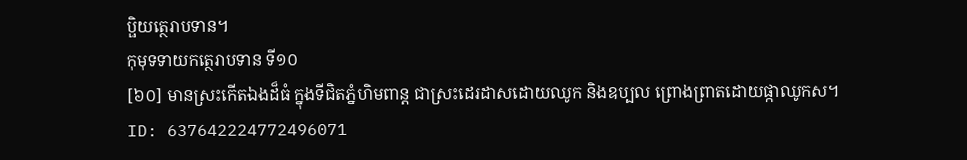ប្ផិយត្ថេរាបទាន។
កុមុទទាយកត្ថេរាបទាន ទី១០
[៦០] មានស្រះកើតឯងដ៏ធំ ក្នុងទីជិតភ្នំហិមពាន្ត ជាស្រះដេរដាសដោយឈូក និងឧប្បល ព្រោងព្រាតដោយផ្កាឈូកស។
ID: 637642224772496071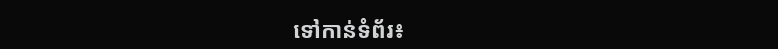ទៅកាន់ទំព័រ៖